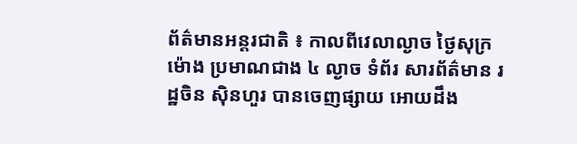ព័ត៌មានអន្តរជាតិ ៖ កាលពីវេលាល្ងាច ថ្ងៃសុក្រ ម៉ោង ប្រមាណជាង ៤ ល្ងាច ទំព័រ សារព័ត៌មាន រដ្ឋចិន ស៊ិនហួរ បានចេញផ្សាយ អោយដឹង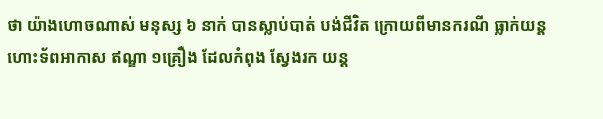ថា យ៉ាងហោចណាស់ មនុស្ស ៦ នាក់ បានស្លាប់បាត់ បង់ជីវិត ក្រោយពីមានករណី ធ្លាក់យន្ត ហោះទ័ពអាកាស ឥណ្ឌា ១គ្រឿង ដែលកំពុង ស្វែងរក យន្ត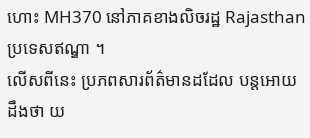ហោះ MH370 នៅភាគខាងលិចរដ្ឋ Rajasthan ប្រទេសឥណ្ឌា ។
លើសពីនេះ ប្រភពសារព័ត៌មានដដែល បន្តអោយដឹងថា យ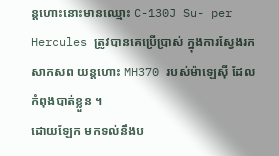ន្ដហោះនោះមានឈ្មោះ C-130J Su- per Hercules ត្រូវបានគេប្រើប្រាស់ ក្នុងការស្វែងរកសាកសព យន្តហោះ MH370 របស់ម៉ាឡេស៊ី ដែលកំពុងបាត់ខ្លួន ។
ដោយឡែក មកទល់នឹងប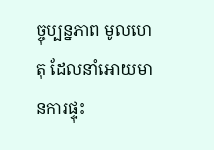ច្ចុប្បន្នភាព មូលហេតុ ដែលនាំអោយមានការផ្ទុះ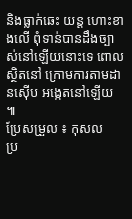និងធ្លាក់ឆេះ យន្ត ហោះខាងលើ ពុំទាន់បានដឹងច្បាស់នៅឡើយនោះទេ ពោល ស្ថិតនៅ ក្រោមការតាមដានស៊ើប អង្កេតនៅឡើយ ៕
ប្រែសម្រួល ៖ កុសល
ប្រ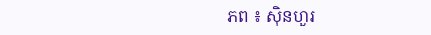ភព ៖ ស៊ិនហួរ